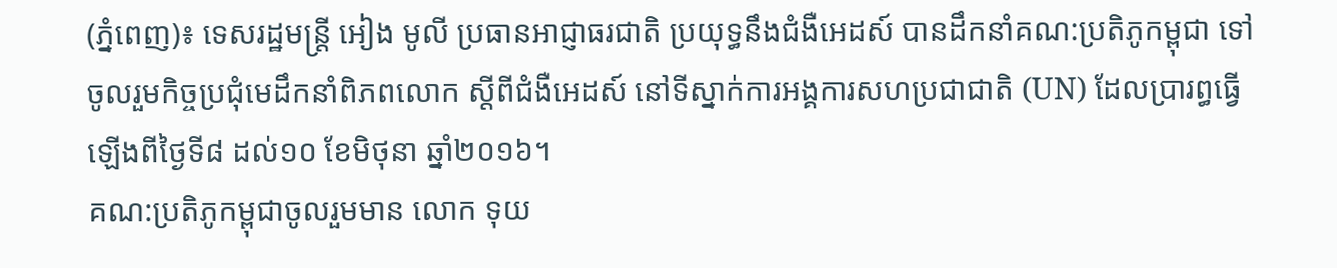(ភ្នំពេញ)៖ ទេសរដ្ឋមន្រ្តី អៀង មូលី ប្រធានអាជ្ញាធរជាតិ ប្រយុទ្ធនឹងជំងឺអេដស៍ បានដឹកនាំគណ:ប្រតិភូកម្ពុជា ទៅចូលរួមកិច្ចប្រជុំមេដឹកនាំពិភពលោក ស្តីពីជំងឺអេដស៍ នៅទីស្នាក់ការអង្គការសហប្រជាជាតិ (UN) ដែលប្រារព្ធធ្វើឡើងពីថ្ងៃទី៨ ដល់១០ ខែមិថុនា ឆ្នាំ២០១៦។
គណ:ប្រតិភូកម្ពុជាចូលរួមមាន លោក ទុយ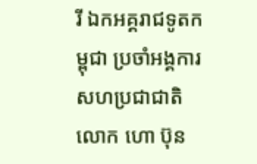រី ឯកអគ្គរាជទូតកម្ពុជា ប្រចាំអង្គការសហប្រជាជាតិ លោក ហោ ប៊ុន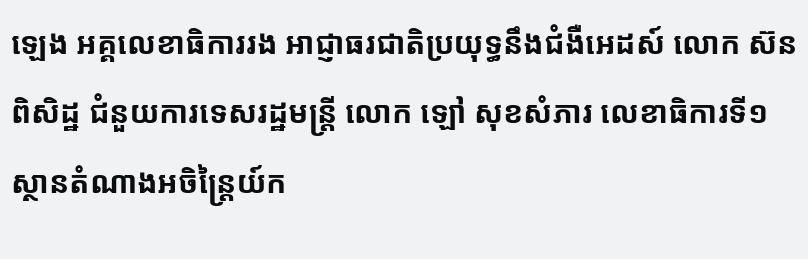ឡេង អគ្គលេខាធិការរង អាជ្ញាធរជាតិប្រយុទ្ធនឹងជំងឺអេដស៍ លោក ស៊ន ពិសិដ្ឋ ជំនួយការទេសរដ្ឋមន្រ្តី លោក ឡៅ សុខសំភារ លេខាធិការទី១ ស្ថានតំណាងអចិន្រ្តៃយ៍ក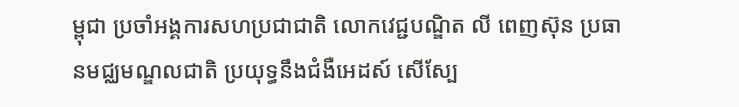ម្ពុជា ប្រចាំអង្គការសហប្រជាជាតិ លោកវេជ្ជបណ្ឌិត លី ពេញស៊ុន ប្រធានមជ្ឈមណ្ឌលជាតិ ប្រយុទ្ធនឹងជំងឺអេដស៍ សើស្បែ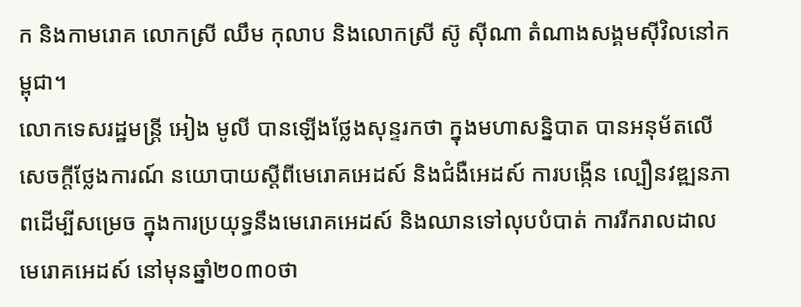ក និងកាមរោគ លោកស្រី ឈឹម កុលាប និងលោកស្រី ស៊ូ ស៊ីណា តំណាងសង្គមស៊ីវិលនៅកម្ពុជា។
លោកទេសរដ្ឋមន្រ្តី អៀង មូលី បានឡើងថ្លែងសុន្ទរកថា ក្នុងមហាសន្និបាត បានអនុម័តលើសេចក្តីថ្លែងការណ៍ នយោបាយស្តីពីមេរោគអេដស៍ និងជំងឺអេដស៍ ការបង្កើន ល្បឿនវឌ្ឍនភាពដើម្បីសម្រេច ក្នុងការប្រយុទ្ធនឹងមេរោគអេដស៍ និងឈានទៅលុបបំបាត់ ការរីករាលដាលមេរោគអេដស៍ នៅមុនឆ្នាំ២០៣០ថា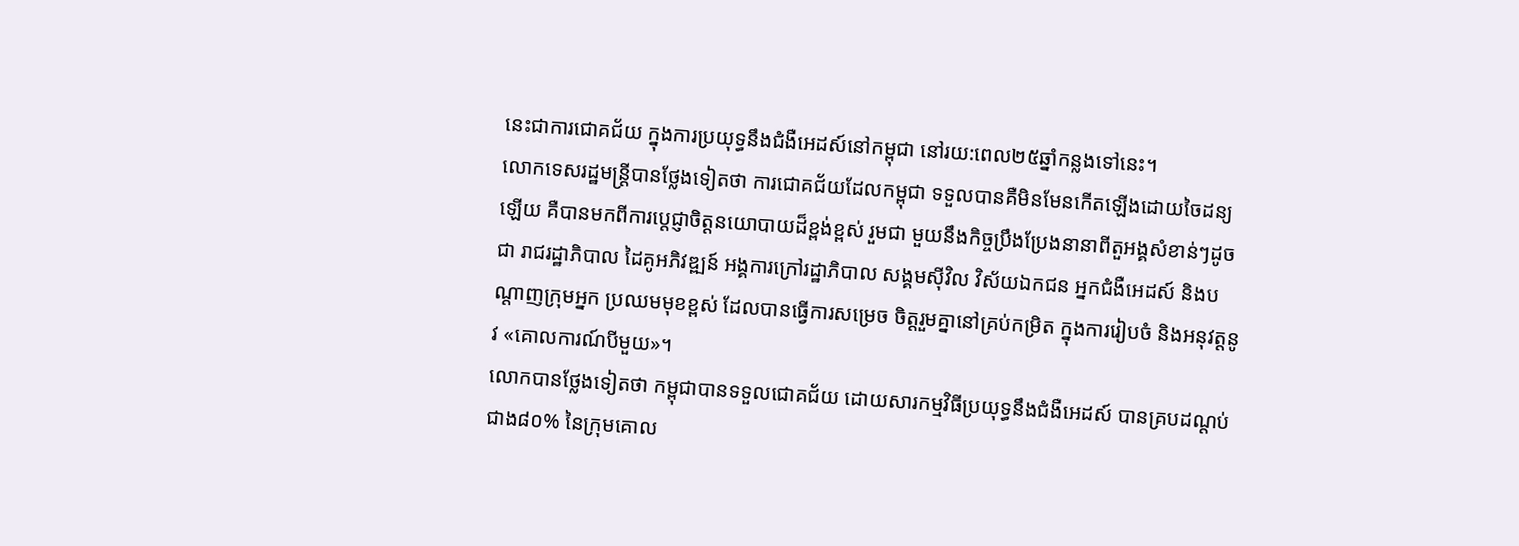នេះជាការជោគជ័យ ក្នុងការប្រយុទ្ធនឹងជំងឺអេដស៍នៅកម្ពុជា នៅរយ:ពេល២៥ឆ្នាំកន្លងទៅនេះ។
លោកទេសរដ្ឋមន្ត្រីបានថ្លែងទៀតថា ការជោគជ័យដែលកម្ពុជា ទទួលបានគឺមិនមែនកើតឡើងដោយចៃដន្យឡើយ គឺបានមកពីការប្តេជ្ញាចិត្តនយោបាយដ៏ខ្ពង់ខ្ពស់ រួមជា មួយនឹងកិច្ចប្រឹងប្រែងនានាពីតួអង្គសំខាន់ៗដូចជា រាជរដ្ឋាភិបាល ដៃគូអភិវឌ្ឍន៍ អង្គការក្រៅរដ្ឋាភិបាល សង្គមស៊ីវិល វិស័យឯកជន អ្នកជំងឺអេដស៍ និងបណ្តាញក្រុមអ្នក ប្រឈមមុខខ្ពស់ ដែលបានធ្វើការសម្រេច ចិត្តរួមគ្នានៅគ្រប់កម្រិត ក្នុងការរៀបចំ និងអនុវត្តនូវ «គោលការណ៍បីមួយ»។
លោកបានថ្លែងទៀតថា កម្ពុជាបានទទួលជោគជ័យ ដោយសារកម្មវិធីប្រយុទ្ធនឹងជំងឺអេដស៍ បានគ្របដណ្តប់ជាង៨០% នៃក្រុមគោល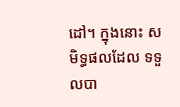ដៅ។ ក្នុងនោះ សមិទ្ធផលដែល ទទួលបា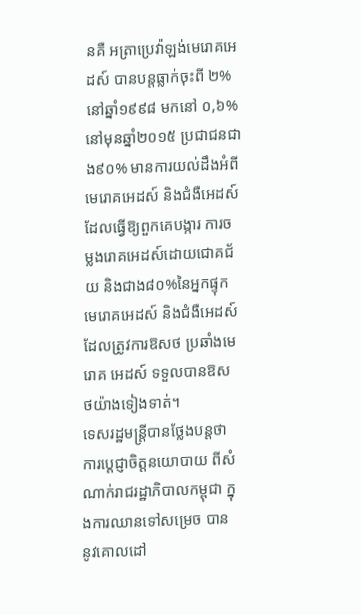នគឺ អត្រាប្រេវ៉ាឡង់មេរោគអេដស៍ បានបន្តធ្លាក់ចុះពី ២%នៅឆ្នាំ១៩៩៨ មកនៅ ០,៦%នៅមុនឆ្នាំ២០១៥ ប្រជាជនជាង៩០% មានការយល់ដឹងអំពីមេរោគអេដស៍ និងជំងឺអេដស៍ ដែលធ្វើឱ្យពួកគេបង្ការ ការចម្លងរោគអេដស៍ដោយជោគជ័យ និងជាង៨០%នៃអ្នកផ្ទុកមេរោគអេដស៍ និងជំងឺអេដស៍ ដែលត្រូវការឱសថ ប្រឆាំងមេរោគ អេដស៍ ទទួលបានឱសថយ៉ាងទៀងទាត់។
ទេសរដ្ឋមន្រ្តីបានថ្លែងបន្ដថា ការប្តេជ្ញាចិត្តនយោបាយ ពីសំណាក់រាជរដ្ឋាភិបាលកម្ពុជា ក្នុងការឈានទៅសម្រេច បាននូវគោលដៅ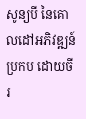សូន្យបី នៃគោលដៅអភិវឌ្ឍន៍ប្រកប ដោយចីរ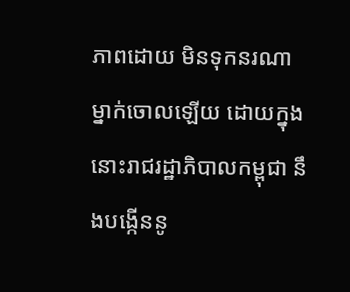ភាពដោយ មិនទុកនរណាម្នាក់ចោលឡើយ ដោយក្នុងនោះរាជរដ្ឋាភិបាលកម្ពុជា នឹងបង្កើននូ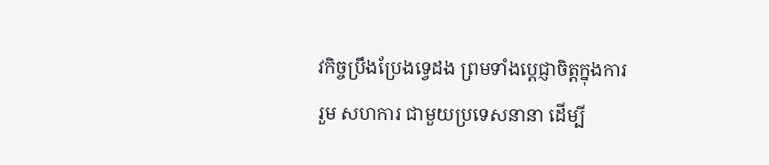វកិច្ចប្រឹងប្រែងទ្វេដង ព្រមទាំងប្តេជ្ញាចិត្តក្នុងការរួម សហការ ជាមួយប្រទេសនានា ដើម្បី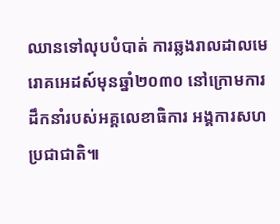ឈានទៅលុបបំបាត់ ការឆ្លងរាលដាលមេរោគអេដស៍មុនឆ្នាំ២០៣០ នៅក្រោមការដឹកនាំរបស់អគ្គលេខាធិការ អង្គការសហប្រជាជាតិ៕